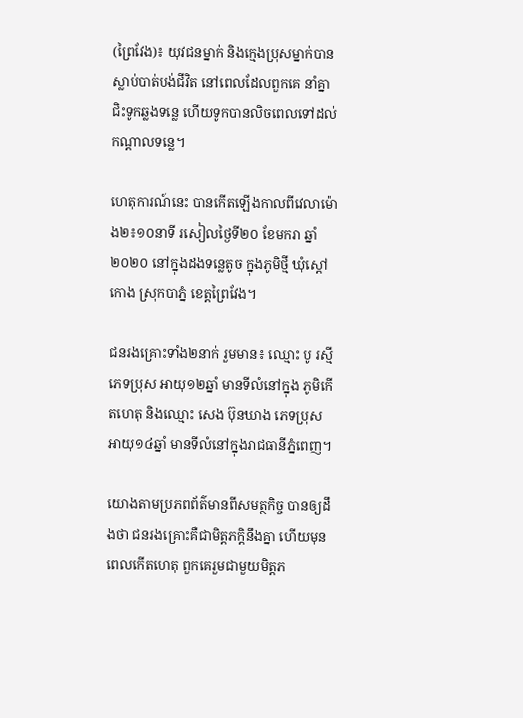(ព្រៃវែង)៖ យុវជនម្នាក់ និងក្មេងប្រុសម្នាក់បានស្លាប់បាត់បង់ជីវិត នៅពេលដែលពួកគេ នាំគ្នាជិះទូកឆ្លងទន្លេ ហើយទូកបានលិចពេលទៅដល់កណ្តាលទន្លេ។

ហេតុការណ៍នេះ បានកើតឡើងកាលពីវេលាម៉ោង២៖១០នាទី រសៀលថ្ងៃទី២០ ខែមករា ឆ្នាំ២០២០ នៅក្នុងដងទន្លេតូច ក្នុងភូមិថ្មី ឃុំស្តៅកោង ស្រុកបាភ្នំ ខេត្តព្រៃវែង។

ជនរងគ្រោះទាំង២នាក់ រួមមាន៖ ឈ្មោះ បូ រស្មី ភេទប្រុស អាយុ១២ឆ្នាំ មានទីលំនៅក្នុង ភូមិកើតហេតុ និងឈ្មោះ សេង ប៊ុនឃាង ភេទប្រុស អាយុ១៤ឆ្នាំ មានទីលំនៅក្នុងរាជធានីភ្នំពេញ។

យោងតាមប្រភពព័ត៌មានពីសមត្ថកិច្ច បានឲ្យដឹងថា ជនរងគ្រោះគឺជាមិត្តភក្តិនឹងគ្នា ហើយមុនពេលកើតហេតុ ពួកគេរួមជាមួយមិត្តភ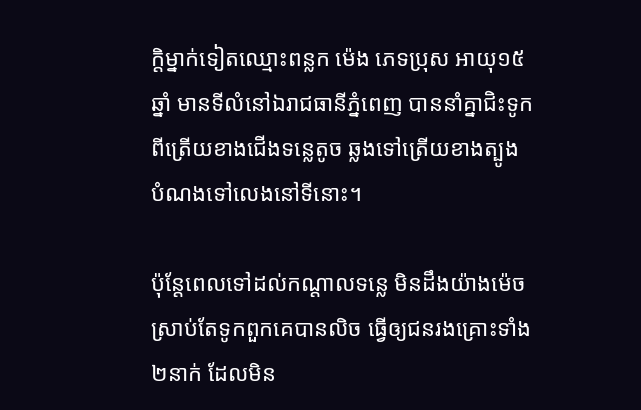ក្តិម្នាក់ទៀតឈ្មោះពន្លក ម៉េង ភេទប្រុស អាយុ១៥ឆ្នាំ មានទីលំនៅឯរាជធានីភ្នំពេញ បាននាំគ្នាជិះទូកពីត្រើយខាងជើងទន្លេតូច ឆ្លងទៅត្រើយខាងត្បូង បំណងទៅលេងនៅទីនោះ។

ប៉ុន្តែពេលទៅដល់កណ្ដាលទន្លេ មិនដឹងយ៉ាងម៉េច ស្រាប់តែទូកពួកគេបានលិច ធ្វើឲ្យជនរងគ្រោះទាំង២នាក់ ដែលមិន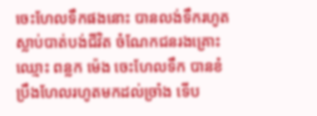ចេះហែលទឹកផងនោះ បានលង់ទឹករហូតស្លាប់បាត់បង់ជីវិត ចំណែកជនរងគ្រោះឈ្មោះ ពន្លក ម៉េង ចេះហែលទឹក បានខំប្រឹងហែលរហូតមកដល់ច្រាំង ទើប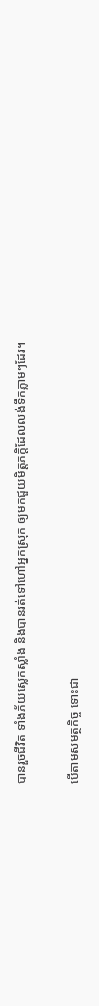បានរួចជីវិត ទាំងភ័យស្លេកស្លាំង និងបានរត់ទៅហៅអ្នកស្រុក ឲ្យមកជួយមិត្តភក្តិដែលលង់ទឹកភ្លាមៗដែរ។

បើតាមសមត្ថកិច្ច ទោះជា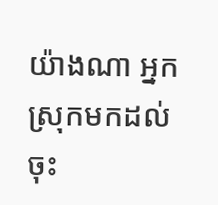យ៉ាងណា អ្នកស្រុកមកដល់ ចុះ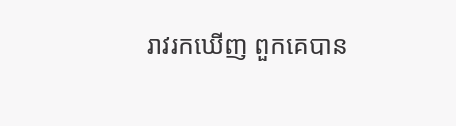រាវរកឃើញ ពួកគេបាន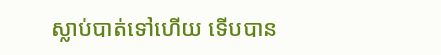ស្លាប់បាត់ទៅហើយ ទើបបាន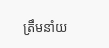ត្រឹមនាំយ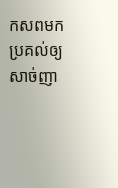កសពមកប្រគល់ឲ្យសាច់ញា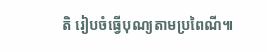តិ រៀបចំធ្វើបុណ្យតាមប្រពៃណី៕